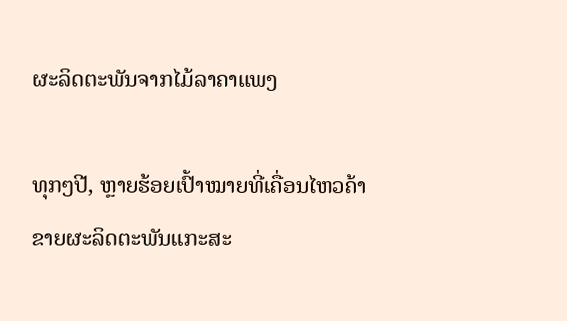ຜະລິດຕະພັນຈາກໄມ້ລາຄາແພງ

ທຸກໆປີ, ຫຼາຍຮ້ອຍເປົ້າໝາຍທີ່ເຄື່ອນໄຫວຄ້າຂາຍຜະລິດຕະພັນແກະສະ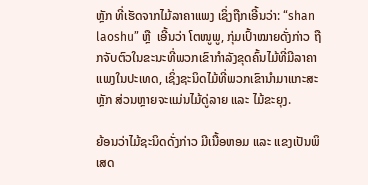ຫຼັກ ທີ່ເຮັດຈາກໄມ້ລາຄາແພງ ເຊິ່ງຖືກເອີ້ນວ່າ: “shan laoshu” ຫຼື  ເອີ້ນວ່າ ໂຕໜູພູ, ກຸ່ມເປົ້າໝາຍດັ່ງກ່າວ ຖືກຈັບຕົວໃນຂະນະທີ່ພວກເຂົາກຳລັງຂຸດຄົ້ນໄມ້ທີ່ມີລາຄາແພງໃນປະເທດ, ເຊິ່ງຊະນິດໄມ້ທີ່ພວກເຂົານຳມາແກະສະຫຼັກ ສ່ວນຫຼາຍຈະແມ່ນໄມ້ດູ່ລາຍ ແລະ ໄມ້ຂະຍຸງ.

ຍ້ອນວ່າໄມ້ຊະນິດດັ່ງກ່າວ ມີເນື້ອຫອມ ແລະ ແຂງເປັນພິເສດ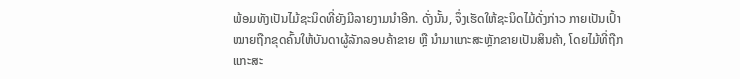ພ້ອມທັງເປັນໄມ້ຊະນິດທີ່ຍັງມີລາຍງາມນຳອີກ. ດັ່ງນັ້ນ, ຈຶ່ງເຮັດໃຫ້ຊະນິດໄມ້ດັ່ງກ່າວ ກາຍເປັນເປົ້າໝາຍຖືກຂຸດຄົ້ນໃຫ້ບັນດາຜູ້ລັກລອບຄ້າຂາຍ ຫຼື ນຳມາແກະສະຫຼັກຂາຍເປັນສິນຄ້າ, ໂດຍໄມ້ທີ່ຖືກແກະສະ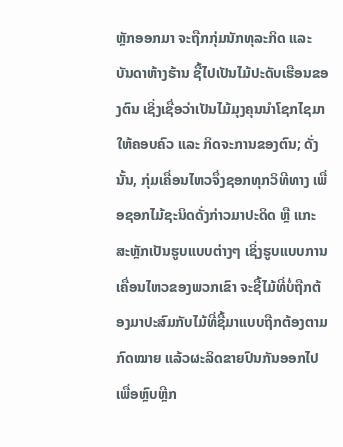ຫຼັກອອກມາ ຈະຖືກກຸ່ມນັກທຸລະກິດ ແລະ ບັນດາຫ້າງຮ້ານ ຊື້ໄປເປັນໄມ້ປະດັບເຮືອນຂອງຕົນ ເຊິ່ງເຊື່ອວ່າເປັນໄມ້ມຸງຄຸນນຳໂຊກໄຊມາໃຫ້ຄອບຄົວ ແລະ ກິດຈະການຂອງຕົນ; ດັ່ງນັ້ນ, ກຸ່ມເຄື່ອນໄຫວຈຶ່ງຊອກທຸກວິທີທາງ ເພື່ອຊອກໄມ້ຊະນິດດັ່ງກ່າວມາປະດິດ ຫຼື ແກະສະຫຼັກເປັນຮູບແບບຕ່າງໆ ເຊິ່ງຮູບແບບການເຄື່ອນໄຫວຂອງພວກເຂົາ ຈະຊື້ໄມ້ທີ່ບໍ່ຖືກຕ້ອງມາປະສົມກັບໄມ້ທີ່ຊື້ມາແບບຖືກຕ້ອງຕາມກົດໝາຍ ແລ້ວຜະລິດຂາຍປົນກັນອອກໄປ ເພື່ອຫຼົບຫຼີກ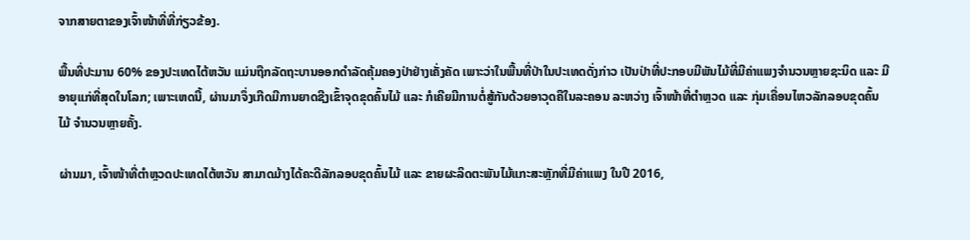ຈາກສາຍຕາຂອງເຈົ້າໜ້າທີ່ທີ່ກ່ຽວຂ້ອງ.

ພື້ນທີ່ປະມານ 60% ຂອງປະເທດໄຕ້ຫວັນ ແມ່ນຖືກລັດຖະບານອອກດຳລັດຄຸ້ມຄອງປ່າຢ່າງເຄັ່ງຄັດ ເພາະວ່າໃນພື້ນທີ່ປ່າໃນປະເທດດັ່ງກ່າວ ເປັນປ່າທີ່ປະກອບມີພັນໄມ້ທີ່ມີຄ່າແພງຈຳນວນຫຼາຍຊະນິດ ແລະ ມີອາຍຸແກ່ທີ່ສຸດໃນໂລກ; ເພາະເຫດນີ້, ຜ່ານມາຈຶ່ງເກີດມີການຍາດຊີງເຂົ້າຈຸດຂຸດຄົ້ນໄມ້ ແລະ ກໍເຄີຍມີການຕໍ່ສູ້ກັນດ້ວຍອາວຸດຄືໃນລະຄອນ ລະຫວ່າງ ເຈົ້າໜ້າທີ່ຕຳຫຼວດ ແລະ ກຸ່ມເຄື່ອນໄຫວລັກລອບຂຸດຄົ້ນໄມ້ ຈຳນວນຫຼາຍຄັ້ງ.

ຜ່ານມາ, ເຈົ້າໜ້າທີ່ຕຳຫຼວດປະເທດໄຕ້ຫວັນ ສາມາດມ້າງໄດ້ຄະດີລັກລອບຂຸດຄົ້ນໄມ້ ແລະ ຂາຍຜະລິດຕະພັນໄມ້ແກະສະຫຼັກທີ່ມີຄ່າແພງ ໃນປີ 2016,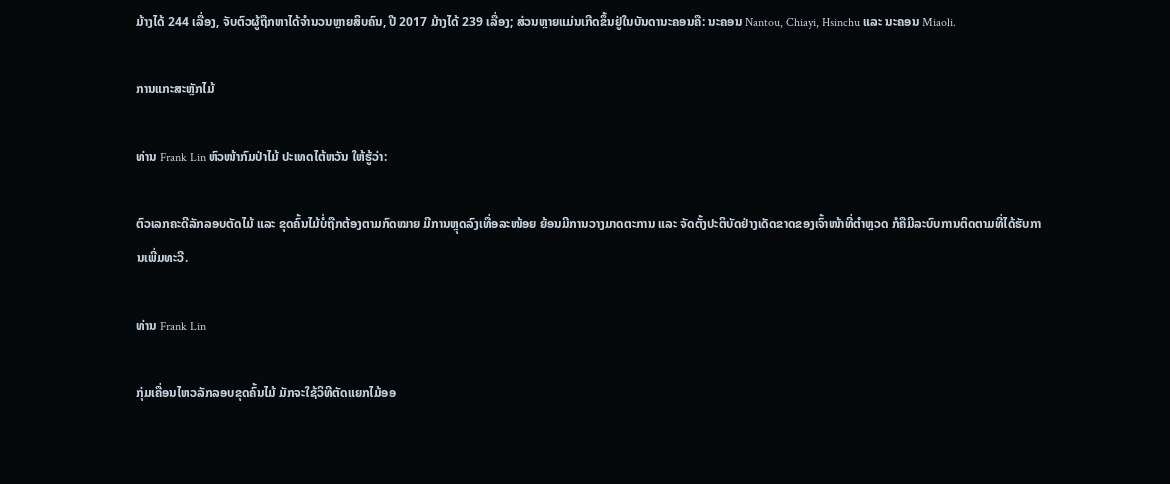ມ້າງໄດ້ 244 ເລື່ອງ, ຈັບຕົວຜູ້ຖືກຫາໄດ້ຈຳນວນຫຼາຍສິບຄົນ, ປີ 2017 ມ້າງໄດ້ 239 ເລື່ອງ; ສ່ວນຫຼາຍແມ່ນເກີດຂຶ້ນຢູ່ໃນບັນດານະຄອນຄື: ນະຄອນ Nantou, Chiayi, Hsinchu ແລະ ນະຄອນ Miaoli.

ການແກະສະຫຼັກໄມ້

ທ່ານ Frank Lin ຫົວໜ້າກົມປ່າໄມ້ ປະເທດໄຕ້ຫວັນ ໃຫ້ຮູ້ວ່າ:

ຕົວເລກຄະດີລັກລອບຕັດໄມ້ ແລະ ຂຸດຄົ້ນໄມ້ບໍ່ຖືກຕ້ອງຕາມກົດໝາຍ ມີການຫຼຸດລົງເທື່ອລະໜ້ອຍ ຍ້ອນມີການວາງມາດຕະການ ແລະ ຈັດຕັ້ງປະຕິບັດຢ່າງເດັດຂາດຂອງເຈົ້າໜ້າທີ່ຕຳຫຼວດ ກໍຄືມີລະບົບການຕິດຕາມທີ່ໄດ້ຮັບການເພີ່ມທະວີ.

ທ່ານ Frank Lin

ກຸ່ມເຄື່ອນໄຫວລັກລອບຂຸດຄົ້ນໄມ້ ມັກຈະໃຊ້ວິທີຕັດແຍກໄມ້ອອ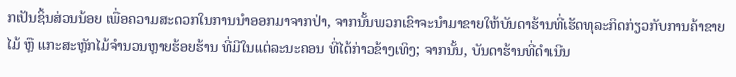ກເປັນຊິ້ນສ່ວນນ້ອຍ ເພື່ອຄວາມສະດວກໃນການນຳອອກມາຈາກປ່າ, ຈາກນັ້ນພວກເຂົາຈະນຳມາຂາຍໃຫ້ບັນດາຮ້ານທີ່ເຮັດທຸລະກິດກ່ຽວກັບການຄ້າຂາຍໄມ້ ຫຼື ແກະສະຫຼັກໄມ້ຈຳນວນຫຼາຍຮ້ອຍຮ້ານ ທີ່ມີໃນແຕ່ລະນະຄອນ ທີ່ໄດ້ກ່າວຂ້າງເທິງ; ຈາກນັ້ນ, ບັນດາຮ້ານທີ່ດຳເນີນ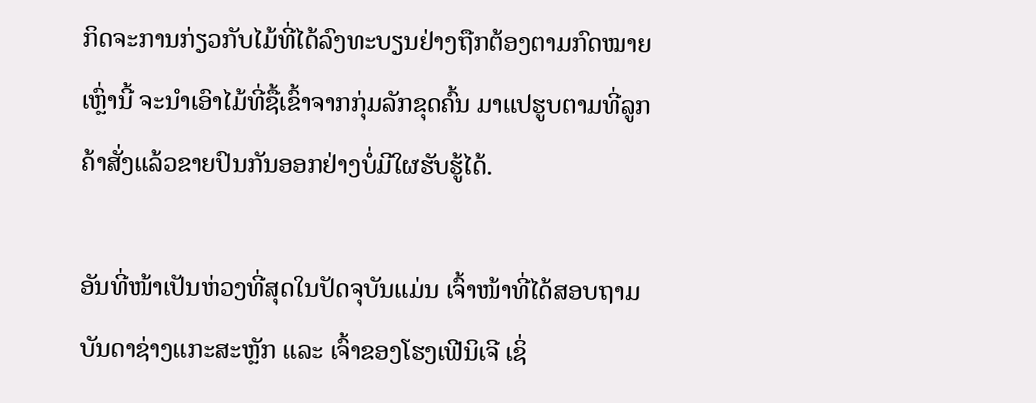ກິດຈະການກ່ຽວກັບໄມ້ທີ່ໄດ້ລົງທະບຽນຢ່າງຖືກຕ້ອງຕາມກົດໝາຍເຫຼົ່ານີ້ ຈະນຳເອົາໄມ້ທີ່ຊື້ເຂົ້າຈາກກຸ່ມລັກຂຸດຄົ້ນ ມາແປຮູບຕາມທີ່ລູກຄ້າສັ່ງແລ້ວຂາຍປົນກັນອອກຢ່າງບໍ່ມີໃຜຮັບຮູ້ໄດ້.

ອັນທີ່ໜ້າເປັນຫ່ວງທີ່ສຸດໃນປັດຈຸບັນແມ່ນ ເຈົ້າໜ້າທີ່ໄດ້ສອບຖາມບັນດາຊ່າງແກະສະຫຼັກ ແລະ ເຈົ້າຂອງໂຮງເຟີນິເຈີ ເຊິ່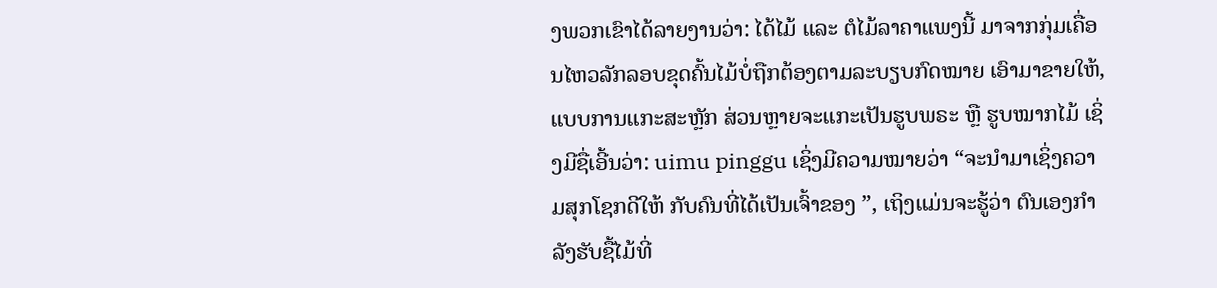ງພວກເຂົາໄດ້ລາຍງານວ່າ: ໄດ້ໄມ້ ແລະ ຕໍໄມ້ລາຄາແພງນີ້ ມາຈາກກຸ່ມເຄື່ອນໄຫວລັກລອບຂຸດຄົ້ນໄມ້ບໍ່ຖືກຕ້ອງຕາມລະບຽບກົດໝາຍ ເອົາມາຂາຍໃຫ້, ແບບການແກະສະຫຼັກ ສ່ວນຫຼາຍຈະແກະເປັນຮູບພຣະ ຫຼື ຮູບໝາກໄມ້ ເຊິ່ງມີຊື່ເອີ້ນວ່າ: uimu pinggu ເຊິ່ງມີຄວາມໝາຍວ່າ “ຈະນຳມາເຊິ່ງຄວາມສຸກໂຊກດີໃຫ້ ກັບຄົນທີ່ໄດ້ເປັນເຈົ້າຂອງ ”, ເຖິງແມ່ນຈະຮູ້ວ່າ ຕົນເອງກຳລັງຮັບຊື້ໄມ້ທີ່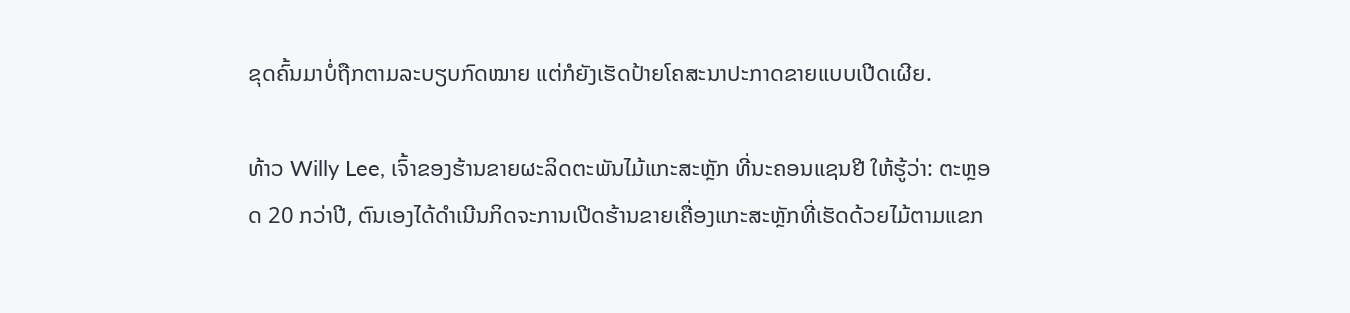ຂຸດຄົ້ນມາບໍ່ຖືກຕາມລະບຽບກົດໝາຍ ແຕ່ກໍຍັງເຮັດປ້າຍໂຄສະນາປະກາດຂາຍແບບເປີດເຜີຍ.

ທ້າວ Willy Lee, ເຈົ້າຂອງຮ້ານຂາຍຜະລິດຕະພັນໄມ້ແກະສະຫຼັກ ທີ່ນະຄອນແຊນຢີ ໃຫ້ຮູ້ວ່າ: ຕະຫຼອດ 20 ກວ່າປີ, ຕົນເອງໄດ້ດຳເນີນກິດຈະການເປີດຮ້ານຂາຍເຄື່ອງແກະສະຫຼັກທີ່ເຮັດດ້ວຍໄມ້ຕາມແຂກ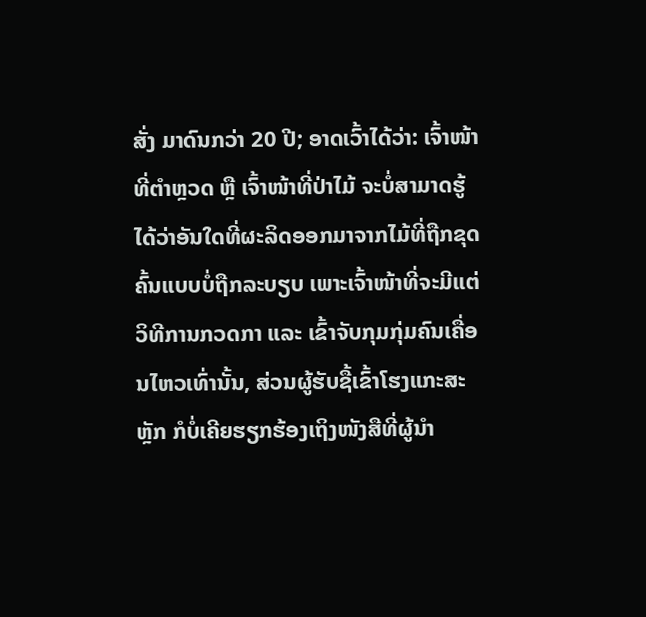ສັ່ງ ມາດົນກວ່າ 20 ປີ; ອາດເວົ້າໄດ້ວ່າ: ເຈົ້າໜ້າທີ່ຕຳຫຼວດ ຫຼື ເຈົ້າໜ້າທີ່ປ່າໄມ້ ຈະບໍ່ສາມາດຮູ້ໄດ້ວ່າອັນໃດທີ່ຜະລິດອອກມາຈາກໄມ້ທີ່ຖືກຂຸດຄົ້ນແບບບໍ່ຖືກລະບຽບ ເພາະເຈົ້າໜ້າທີ່ຈະມີແຕ່ວິທີການກວດກາ ແລະ ເຂົ້າຈັບກຸມກຸ່ມຄົນເຄື່ອນໄຫວເທົ່ານັ້ນ, ສ່ວນຜູ້ຮັບຊື້ເຂົ້າໂຮງແກະສະຫຼັກ ກໍບໍ່ເຄີຍຮຽກຮ້ອງເຖິງໜັງສືທີ່ຜູ້ນຳ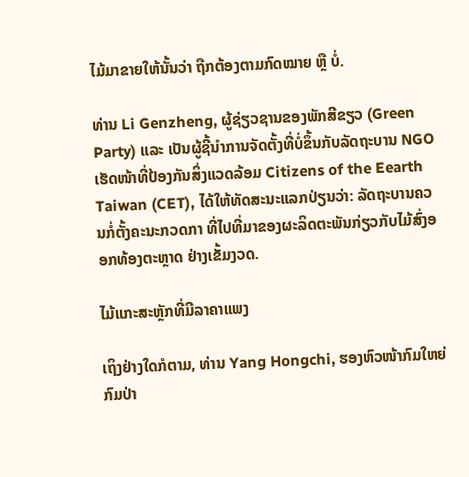ໄມ້ມາຂາຍໃຫ້ນັ້ນວ່າ ຖືກຕ້ອງຕາມກົດໝາຍ ຫຼື ບໍ່.

ທ່ານ Li Genzheng, ຜູ້ຊ່ຽວຊານຂອງພັກສີຂຽວ (Green Party) ແລະ ເປັນຜູ້ຊີ້ນຳການຈັດຕັ້ງທີ່ບໍ່ຂຶ້ນກັບລັດຖະບານ NGO ເຮັດໜ້າທີ່ປ້ອງກັນສິ່ງແວດລ້ອມ Citizens of the Eearth Taiwan (CET), ໄດ້ໃຫ້ທັດສະນະແລກປ່ຽນວ່າ: ລັດຖະບານຄວນກໍ່ຕັ້ງຄະນະກວດກາ ທີ່ໄປທີ່ມາຂອງຜະລິດຕະພັນກ່ຽວກັບໄມ້ສົ່ງອອກທ້ອງຕະຫຼາດ ຢ່າງເຂັ້ມງວດ.

ໄມ້ແກະສະຫຼັກທີ່ມີລາຄາແພງ

ເຖິງຢ່າງໃດກໍຕາມ, ທ່ານ Yang Hongchi, ຮອງຫົວໜ້າກົມໃຫຍ່ກົມປ່າ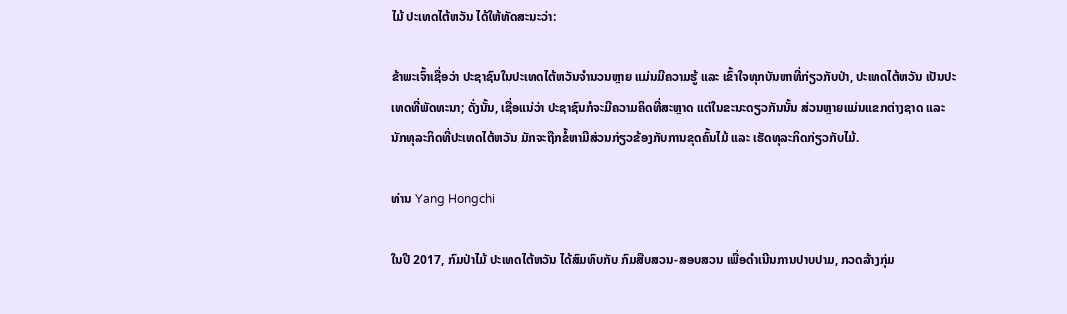ໄມ້ ປະເທດໄຕ້ຫວັນ ໄດ້ໃຫ້ທັດສະນະວ່າ:

ຂ້າພະເຈົ້າເຊື່ອວ່າ ປະຊາຊົນໃນປະເທດໄຕ້ຫວັນຈຳນວນຫຼາຍ ແມ່ນມີຄວາມຮູ້ ແລະ ເຂົ້າໃຈທຸກບັນຫາທີ່ກ່ຽວກັບປ່າ, ປະເທດໄຕ້ຫວັນ ເປັນປະເທດທີ່ພັດທະນາ; ດັ່ງນັ້ນ, ເຊື່ອແນ່ວ່າ ປະຊາຊົນກໍຈະມີຄວາມຄິດທີ່ສະຫຼາດ ແຕ່ໃນຂະນະດຽວກັນນັ້ນ ສ່ວນຫຼາຍແມ່ນແຂກຕ່າງຊາດ ແລະ ນັກທຸລະກິດທີ່ປະເທດໄຕ້ຫວັນ ມັກຈະຖືກຂໍ້ຫາມີສ່ວນກ່ຽວຂ້ອງກັບການຂຸດຄົ້ນໄມ້ ແລະ ເຮັດທຸລະກິດກ່ຽວກັບໄມ້.

ທ່ານ Yang Hongchi

ໃນປີ 2017, ກົມປ່າໄມ້ ປະເທດໄຕ້ຫວັນ ໄດ້ສົມທົບກັບ ກົມສືບສວນ-ສອບສວນ ເພື່ອດຳເນີນການປາບປາມ, ກວດລ້າງກຸ່ມ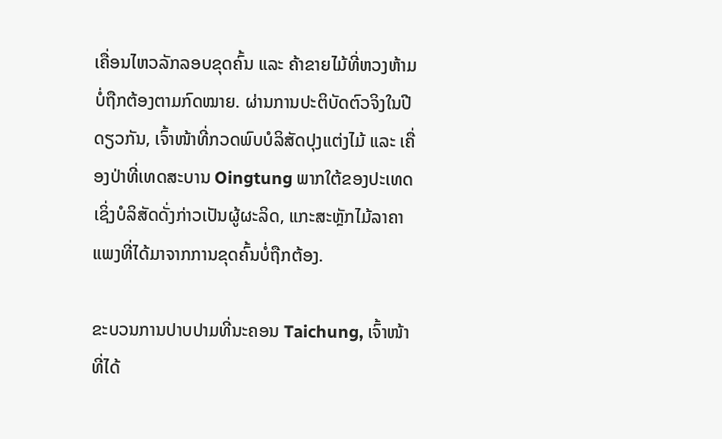ເຄື່ອນໄຫວລັກລອບຂຸດຄົ້ນ ແລະ ຄ້າຂາຍໄມ້ທີ່ຫວງຫ້າມບໍ່ຖືກຕ້ອງຕາມກົດໝາຍ. ຜ່ານການປະຕິບັດຕົວຈິງໃນປີດຽວກັນ, ເຈົ້າໜ້າທີ່ກວດພົບບໍລິສັດປຸງແຕ່ງໄມ້ ແລະ ເຄື່ອງປ່າທີ່ເທດສະບານ Oingtung ພາກໃຕ້ຂອງປະເທດ ເຊິ່ງບໍລິສັດດັ່ງກ່າວເປັນຜູ້ຜະລິດ, ແກະສະຫຼັກໄມ້ລາຄາແພງທີ່ໄດ້ມາຈາກການຂຸດຄົ້ນບໍ່ຖືກຕ້ອງ.

ຂະບວນການປາບປາມທີ່ນະຄອນ Taichung, ເຈົ້າໜ້າທີ່ໄດ້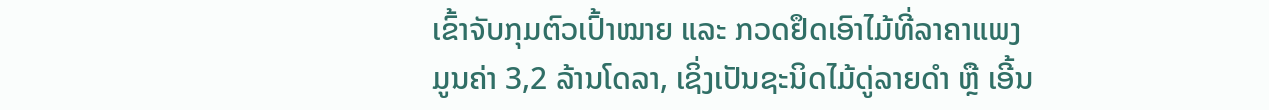ເຂົ້າຈັບກຸມຕົວເປົ້າໝາຍ ແລະ ກວດຢຶດເອົາໄມ້ທີ່ລາຄາແພງ ມູນຄ່າ 3,2 ລ້ານໂດລາ, ເຊິ່ງເປັນຊະນິດໄມ້ດູ່ລາຍດຳ ຫຼື ເອີ້ນ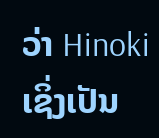ວ່າ Hinoki ເຊິ່ງເປັນ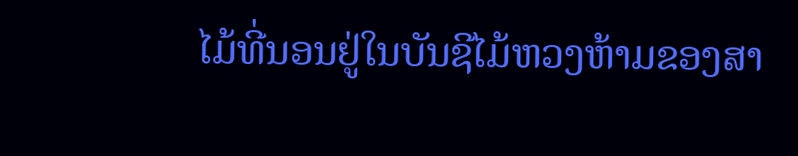ໄມ້ທີ່ນອນຢູ່ໃນບັນຊີໄມ້ຫວງຫ້າມຂອງສາ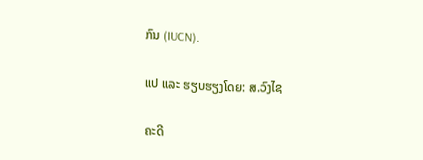ກົນ (IUCN).

ແປ ແລະ ຮຽບຮຽງໂດຍ: ສ.ວົງໄຊ

ຄະດີ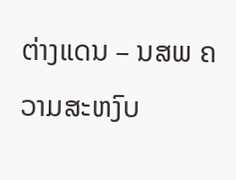ຕ່າງແດນ – ນສພ ຄວາມສະຫງົບ